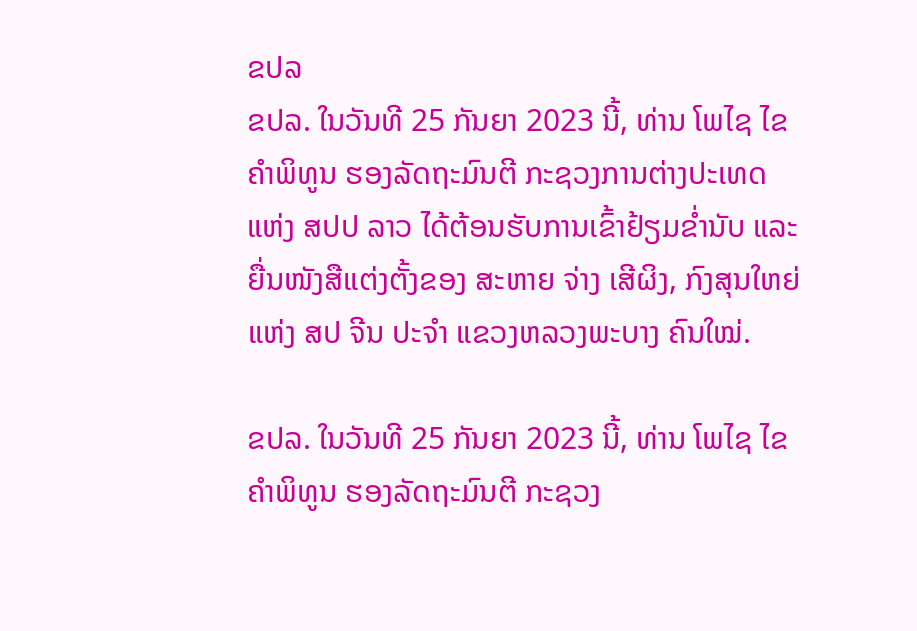ຂປລ
ຂປລ. ໃນວັນທີ 25 ກັນຍາ 2023 ນີ້, ທ່ານ ໂພໄຊ ໄຂຄຳພິທູນ ຮອງລັດຖະມົນຕີ ກະຊວງການຕ່າງປະເທດ ແຫ່ງ ສປປ ລາວ ໄດ້ຕ້ອນຮັບການເຂົ້າຢ້ຽມຂໍ່ານັບ ແລະ ຍື່ນໜັງສືແຕ່ງຕັ້ງຂອງ ສະຫາຍ ຈ່າງ ເສີຜິງ, ກົງສຸນໃຫຍ່ ແຫ່ງ ສປ ຈີນ ປະຈໍາ ແຂວງຫລວງພະບາງ ຄົນໃໝ່.

ຂປລ. ໃນວັນທີ 25 ກັນຍາ 2023 ນີ້, ທ່ານ ໂພໄຊ ໄຂຄຳພິທູນ ຮອງລັດຖະມົນຕີ ກະຊວງ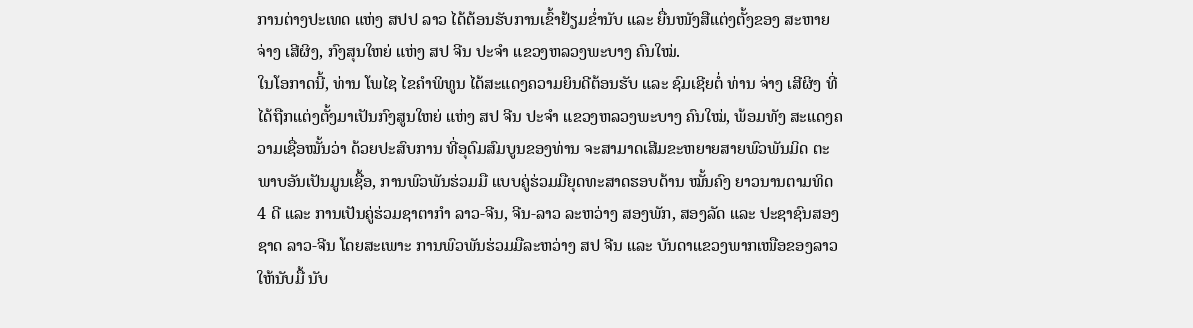ການຕ່າງປະເທດ ແຫ່ງ ສປປ ລາວ ໄດ້ຕ້ອນຮັບການເຂົ້າຢ້ຽມຂໍ່ານັບ ແລະ ຍື່ນໜັງສືແຕ່ງຕັ້ງຂອງ ສະຫາຍ ຈ່າງ ເສີຜິງ, ກົງສຸນໃຫຍ່ ແຫ່ງ ສປ ຈີນ ປະຈໍາ ແຂວງຫລວງພະບາງ ຄົນໃໝ່.
ໃນໂອກາດນີ້, ທ່ານ ໂພໄຊ ໄຂຄຳພິທູນ ໄດ້ສະແດງຄວາມຍິນດີຕ້ອນຮັບ ແລະ ຊົມເຊີຍຕໍ່ ທ່ານ ຈ່າງ ເສີຜິງ ທີ່ໄດ້ຖືກແຕ່ງຕັ້ງມາເປັນກົງສູນໃຫຍ່ ແຫ່ງ ສປ ຈີນ ປະຈໍາ ແຂວງຫລວງພະບາງ ຄົນໃໝ່, ພ້ອມທັງ ສະແດງຄວາມເຊື່ອໝັ້ນວ່າ ດ້ວຍປະສົບການ ທີ່ອຸດົມສົມບູນຂອງທ່ານ ຈະສາມາດເສີມຂະຫຍາຍສາຍພົວພັນມິດ ຕະພາບອັນເປັນມູນເຊື້ອ, ການພົວພັນຮ່ວມມື ແບບຄູ່ຮ່ວມມືຍຸດທະສາດຮອບດ້ານ ໝັ້ນຄົງ ຍາວນານຕາມທິດ 4 ດີ ແລະ ການເປັນຄູ່ຮ່ວມຊາຕາກໍາ ລາວ-ຈີນ, ຈີນ-ລາວ ລະຫວ່າງ ສອງພັກ, ສອງລັດ ແລະ ປະຊາຊົນສອງຊາດ ລາວ-ຈີນ ໂດຍສະເພາະ ການພົວພັນຮ່ວມມືລະຫວ່າງ ສປ ຈີນ ແລະ ບັນດາແຂວງພາກເໜືອຂອງລາວ ໃຫ້ນັບມື້ ນັບ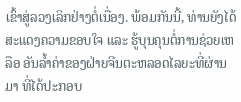ເຂົ້າສູ່ລວງເລິກຢ່າງຕໍ່ເນື່ອງ. ພ້ອມກັນນີ້, ທ່ານຍັງໄດ້ ສະແດງຄວາມຂອບໃຈ ແລະ ຮູ້ບຸນຄຸນຕໍ່ການຊ່ວຍເຫລືອ ອັນລໍ້າຄ່າຂອງຝ່າຍຈີນຕະຫລອດໄລຍະທີ່ຜ່ານມາ ທີ່ໄດ້ປະກອບ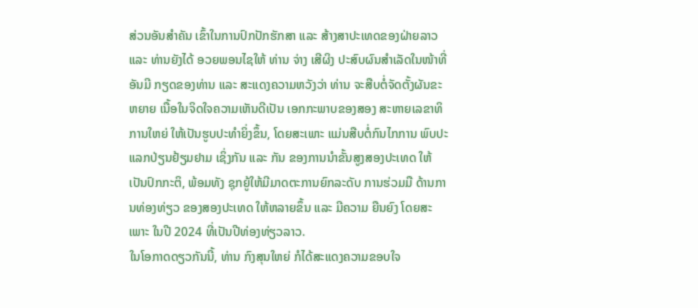ສ່ວນອັນສໍາຄັນ ເຂົ້າໃນການປົກປັກຮັກສາ ແລະ ສ້າງສາປະເທດຂອງຝ່າຍລາວ ແລະ ທ່ານຍັງໄດ້ ອວຍພອນໄຊໃຫ້ ທ່ານ ຈ່າງ ເສີຜິງ ປະສົບຜົນສໍາເລັດໃນໜ້າທີ່ອັນມີ ກຽດຂອງທ່ານ ແລະ ສະແດງຄວາມຫວັງວ່າ ທ່ານ ຈະສືບຕໍ່ຈັດຕັ້ງຜັນຂະຫຍາຍ ເນື້ອໃນຈິດໃຈຄວາມເຫັນດີເປັນ ເອກກະພາບຂອງສອງ ສະຫາຍເລຂາທິການໃຫຍ່ ໃຫ້ເປັນຮູບປະທຳຍິ່ງຂຶ້ນ, ໂດຍສະເພາະ ແມ່ນສືບຕໍ່ກົນໄກການ ພົບປະແລກປ່ຽນຢ້ຽມຢາມ ເຊິ່ງກັນ ແລະ ກັນ ຂອງການນໍາຂັ້ນສູງສອງປະເທດ ໃຫ້ເປັນປົກກະຕິ, ພ້ອມທັງ ຊຸກຍູ້ໃຫ້ມີມາດຕະການຍົກລະດັບ ການຮ່ວມມື ດ້ານການທ່ອງທ່ຽວ ຂອງສອງປະເທດ ໃຫ້ຫລາຍຂຶ້ນ ແລະ ມີຄວາມ ຍືນຍົງ ໂດຍສະເພາະ ໃນປີ 2024 ທີ່ເປັນປີທ່ອງທ່ຽວລາວ.
ໃນໂອກາດດຽວກັນນີ້, ທ່ານ ກົງສຸນໃຫຍ່ ກໍໄດ້ສະແດງຄວາມຂອບໃຈ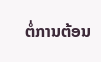ຕໍ່ການຕ້ອນ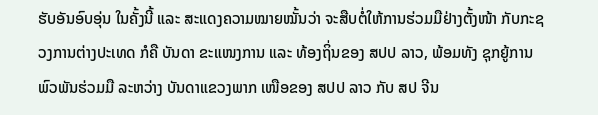ຮັບອັນອົບອຸ່ນ ໃນຄັ້ງນີ້ ແລະ ສະແດງຄວາມໝາຍໝັ້ນວ່າ ຈະສືບຕໍ່ໃຫ້ການຮ່ວມມືຢ່າງຕັ້ງໜ້າ ກັບກະຊວງການຕ່າງປະເທດ ກໍຄື ບັນດາ ຂະແໜງການ ແລະ ທ້ອງຖິ່ນຂອງ ສປປ ລາວ, ພ້ອມທັງ ຊຸກຍູ້ການພົວພັນຮ່ວມມື ລະຫວ່າງ ບັນດາແຂວງພາກ ເໜືອຂອງ ສປປ ລາວ ກັບ ສປ ຈີນ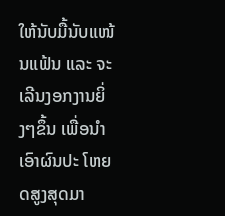ໃຫ້ນັບມື້ນັບແໜ້ນແຟ້ນ ແລະ ຈະເລີນງອກງານຍິ່ງໆຂຶ້ນ ເພື່ອນໍາເອົາຜົນປະ ໂຫຍດສູງສຸດມາ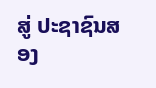ສູ່ ປະຊາຊົນສອງ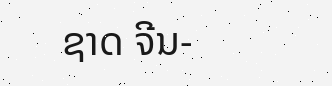ຊາດ ຈີນ-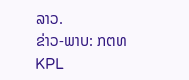ລາວ.
ຂ່າວ-ພາບ: ກຕທ
KPL